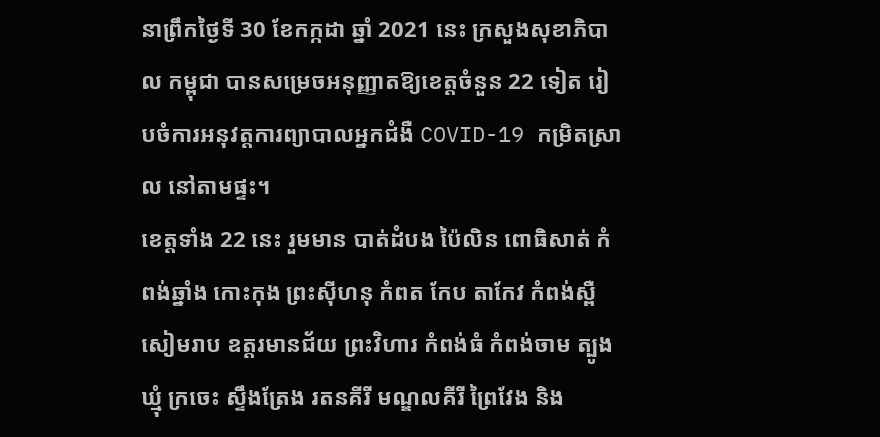នាព្រឹកថ្ងៃទី 30 ខែកក្កដា ឆ្នាំ 2021 នេះ ក្រសួងសុខាភិបាល កម្ពុជា បានសម្រេចអនុញ្ញាតឱ្យខេត្តចំនួន 22 ទៀត រៀបចំការអនុវត្តការព្យាបាលអ្នកជំងឺ COVID-19 កម្រិតស្រាល នៅតាមផ្ទះ។
ខេត្តទាំង 22 នេះ រួមមាន បាត់ដំបង ប៉ៃលិន ពោធិសាត់ កំពង់ឆ្នាំង កោះកុង ព្រះស៊ីហនុ កំពត កែប តាកែវ កំពង់ស្ពឺ សៀមរាប ឧត្តរមានជ័យ ព្រះវិហារ កំពង់ធំ កំពង់ចាម ត្បូងឃ្មុំ ក្រចេះ ស្ទឹងត្រែង រតនគីរី មណ្ឌលគីរី ព្រៃវែង និង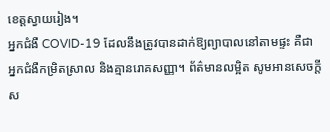ខេត្តស្វាយរៀង។
អ្នកជំងឺ COVID-19 ដែលនឹងត្រូវបានដាក់ឱ្យព្យាបាលនៅតាមផ្ទះ គឺជា អ្នកជំងឺកម្រិតស្រាល និងគ្មានរោគសញ្ញា។ ព័ត៌មានលម្អិត សូមអានសេចក្ដីស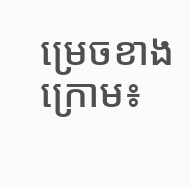ម្រេចខាងក្រោម៖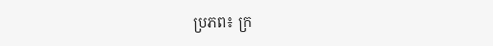ប្រភព៖ ក្រ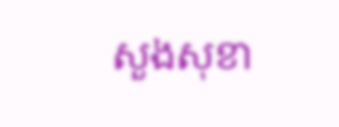សួងសុខា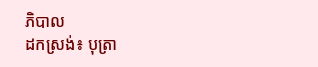ភិបាល
ដកស្រង់៖ បុត្រា